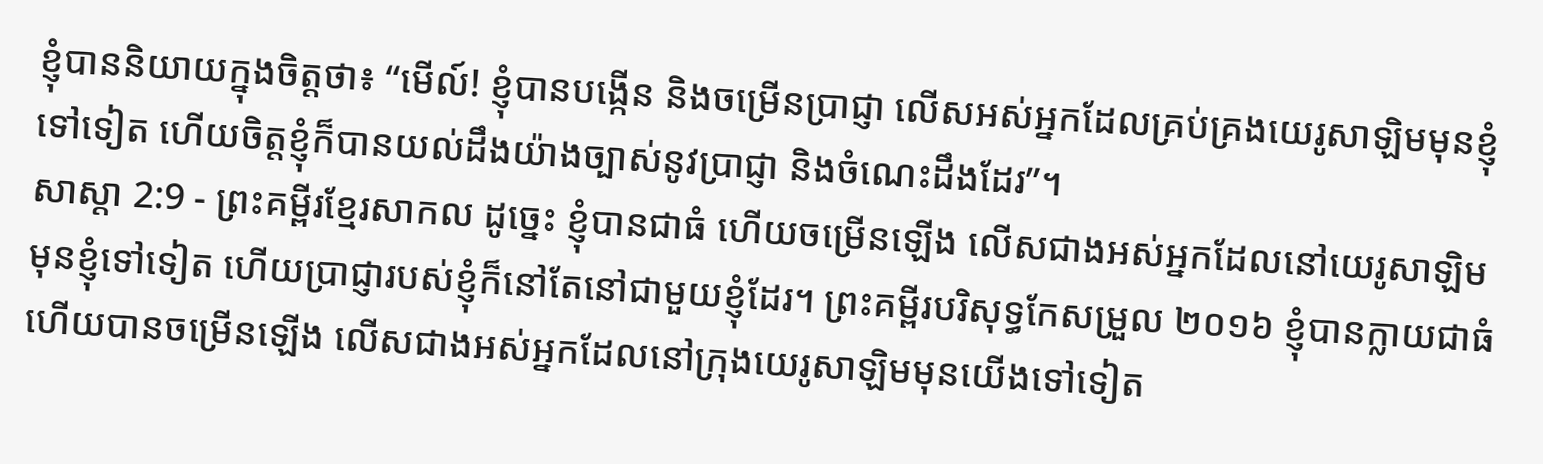ខ្ញុំបាននិយាយក្នុងចិត្តថា៖ “មើល៍! ខ្ញុំបានបង្កើន និងចម្រើនប្រាជ្ញា លើសអស់អ្នកដែលគ្រប់គ្រងយេរូសាឡិមមុនខ្ញុំទៅទៀត ហើយចិត្តខ្ញុំក៏បានយល់ដឹងយ៉ាងច្បាស់នូវប្រាជ្ញា និងចំណេះដឹងដែរ”។
សាស្តា 2:9 - ព្រះគម្ពីរខ្មែរសាកល ដូច្នេះ ខ្ញុំបានជាធំ ហើយចម្រើនឡើង លើសជាងអស់អ្នកដែលនៅយេរូសាឡិមមុនខ្ញុំទៅទៀត ហើយប្រាជ្ញារបស់ខ្ញុំក៏នៅតែនៅជាមួយខ្ញុំដែរ។ ព្រះគម្ពីរបរិសុទ្ធកែសម្រួល ២០១៦ ខ្ញុំបានក្លាយជាធំ ហើយបានចម្រើនឡើង លើសជាងអស់អ្នកដែលនៅក្រុងយេរូសាឡិមមុនយើងទៅទៀត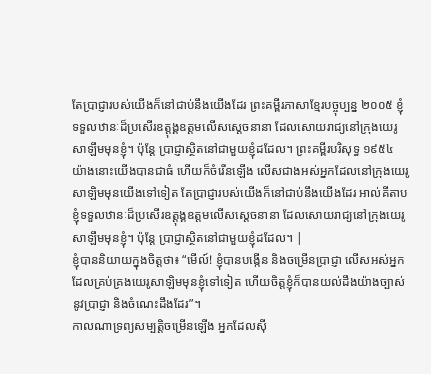តែប្រាជ្ញារបស់យើងក៏នៅជាប់នឹងយើងដែរ ព្រះគម្ពីរភាសាខ្មែរបច្ចុប្បន្ន ២០០៥ ខ្ញុំទទួលឋានៈដ៏ប្រសើរឧត្ដុង្គឧត្ដមលើសស្ដេចនានា ដែលសោយរាជ្យនៅក្រុងយេរូសាឡឹមមុនខ្ញុំ។ ប៉ុន្តែ ប្រាជ្ញាស្ថិតនៅជាមួយខ្ញុំដដែល។ ព្រះគម្ពីរបរិសុទ្ធ ១៩៥៤ យ៉ាងនោះយើងបានជាធំ ហើយក៏ចំរើនឡើង លើសជាងអស់អ្នកដែលនៅក្រុងយេរូសាឡិមមុនយើងទៅទៀត តែប្រាជ្ញារបស់យើងក៏នៅជាប់នឹងយើងដែរ អាល់គីតាប ខ្ញុំទទួលឋានៈដ៏ប្រសើរឧត្ដុង្គឧត្ដមលើសស្ដេចនានា ដែលសោយរាជ្យនៅក្រុងយេរូសាឡឹមមុនខ្ញុំ។ ប៉ុន្តែ ប្រាជ្ញាស្ថិតនៅជាមួយខ្ញុំដដែល។ |
ខ្ញុំបាននិយាយក្នុងចិត្តថា៖ “មើល៍! ខ្ញុំបានបង្កើន និងចម្រើនប្រាជ្ញា លើសអស់អ្នកដែលគ្រប់គ្រងយេរូសាឡិមមុនខ្ញុំទៅទៀត ហើយចិត្តខ្ញុំក៏បានយល់ដឹងយ៉ាងច្បាស់នូវប្រាជ្ញា និងចំណេះដឹងដែរ”។
កាលណាទ្រព្យសម្បត្តិចម្រើនឡើង អ្នកដែលស៊ី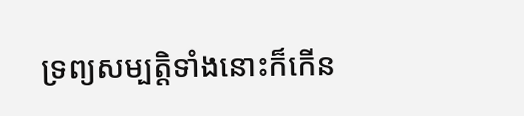ទ្រព្យសម្បត្តិទាំងនោះក៏កើន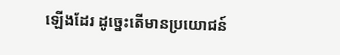ឡើងដែរ ដូច្នេះតើមានប្រយោជន៍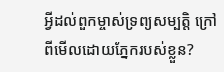អ្វីដល់ពួកម្ចាស់ទ្រព្យសម្បត្តិ ក្រៅពីមើលដោយភ្នែករបស់ខ្លួន?